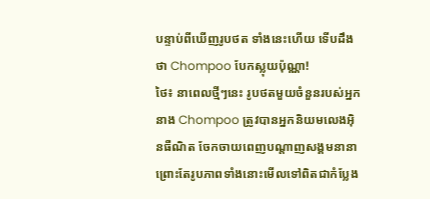បន្ទាប់ពីឃើញរូបថត ទាំងនេះហើយ ទើបដឹងថា Chompoo បែកស្លុយប៉ុណ្ណា!
ថៃ៖ នាពេលថ្មីៗនេះ រូបថតមួយចំនួនរបស់អ្នកនាង Chompoo ត្រូវបានអ្នកនិយមលេងអ៊ិនធឺណិត ចែកចាយពេញបណ្តាញសង្គមនានា ព្រោះតែរូបភាពទាំងនោះមើលទៅពិតជាកំប្លែង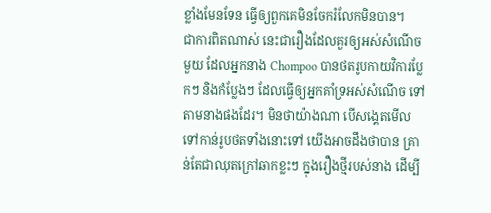ខ្លាំងមែនទែន ធ្វើឲ្យពួកគេមិនចែករំលែកមិនបាន។
ជាការពិតណាស់ នេះជារឿងដែលគួរឲ្យអស់សំណើចមួយ ដែលអ្នកនាង Chompoo បានថតរូបកាយវិការប្លែកៗ និងកំប្លែងៗ ដែលធ្វើឲ្យអ្នកគាំទ្រអស់សំណើច ទៅតាមនាងផងដែរ។ មិនថាយ៉ាងណា បើសង្គេតមើលទៅកាន់រូបថតទាំងនោះទៅ យើងអាចដឹងថាបាន គ្រាន់តែជាឈុតក្រៅឆាកខ្លះៗ ក្នុងរឿងថ្មីរបស់នាង ដើម្បី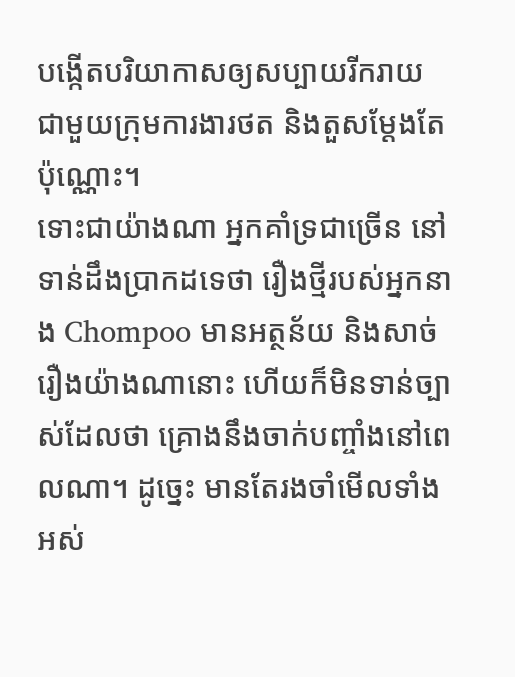បង្កើតបរិយាកាសឲ្យសប្បាយរីករាយ ជាមួយក្រុមការងារថត និងតួសម្តែងតែប៉ុណ្ណោះ។
ទោះជាយ៉ាងណា អ្នកគាំទ្រជាច្រើន នៅទាន់ដឹងប្រាកដទេថា រឿងថ្មីរបស់អ្នកនាង Chompoo មានអត្ថន័យ និងសាច់រឿងយ៉ាងណានោះ ហើយក៏មិនទាន់ច្បាស់ដែលថា គ្រោងនឹងចាក់បញ្ចាំងនៅពេលណា។ ដូច្នេះ មានតែរងចាំមើលទាំងអស់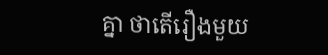គ្នា ថាតើរឿងមួយ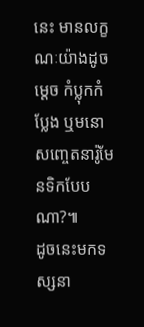នេះ មានលក្ខណៈយ៉ាងដូចម្តេច កំប្លុកកំប្លែង ឬមនោសញ្ចេតនារ៉ូមែនទិកបែបណា?៕
ដូចនេះមកទស្សនា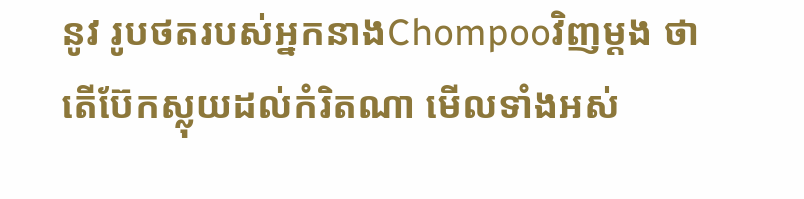នូវ រូបថតរបស់អ្នកនាងChompooវិញម្តង ថាតើប៊ែកស្លុយដល់កំរិតណា មើលទាំងអស់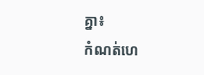គ្នា៖
កំណត់ហេ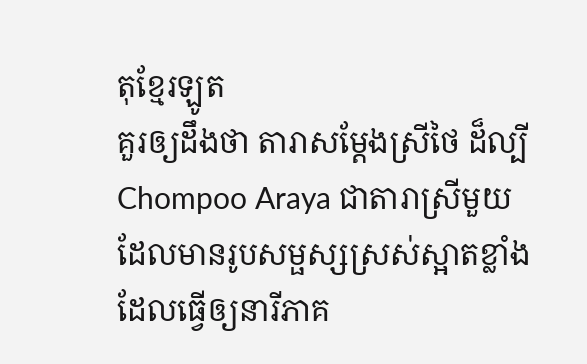តុខ្មែរឡូត
គួរឲ្យដឹងថា តារាសម្តែងស្រីថៃ ដ៏ល្បីChompoo Araya ជាតារាស្រីមួយ ដែលមានរូបសម្ផស្សស្រស់ស្អាតខ្លាំង ដែលធ្វើឲ្យនារីភាគ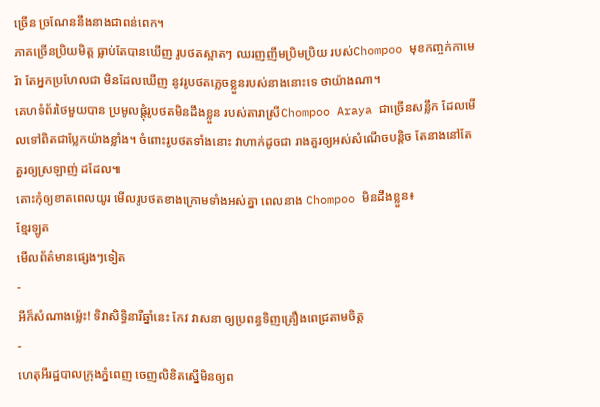ច្រើន ច្រណែននឹងនាងជាពន់ពេក។
ភាគច្រើនប្រិយមិត្ត ធ្លាប់តែបានឃើញ រូបថតស្អាតៗ ឈរញញឹមប្រិមប្រិយ របស់Chompoo មុខកញ្ចក់កាមេរ៉ា តែអ្នកប្រហែលជា មិនដែលឃើញ នូវរូបថតភ្លេចខ្លួនរបស់នាងនោះទេ ថាយ៉ាងណា។
គេហទំព័រថៃមួយបាន ប្រមូលផ្តុំរូបថតមិនដឹងខ្លួន របស់តារាស្រីChompoo Araya ជាច្រើនសន្លឹក ដែលមើលទៅពិតជាប្លែកយ៉ាងខ្លាំង។ ចំពោះរូបថតទាំងនោះ វាហាក់ដូចជា រាងគួរឲ្យអស់សំណើចបន្តិច តែនាងនៅតែ គួរឲ្យស្រឡាញ់ ដដែល៕
តោះកុំឲ្យខាតពេលយូរ មើលរូបថតខាងក្រោមទាំងអស់គ្នា ពេលនាង Chompoo មិនដឹងខ្លួន៖
ខ្មែរឡូត
មើលព័ត៌មានផ្សេងៗទៀត
-
អីក៏សំណាងម្ល៉េះ! ទិវាសិទ្ធិនារីឆ្នាំនេះ កែវ វាសនា ឲ្យប្រពន្ធទិញគ្រឿងពេជ្រតាមចិត្ត
-
ហេតុអីរដ្ឋបាលក្រុងភ្នំពេញ ចេញលិខិតស្នើមិនឲ្យព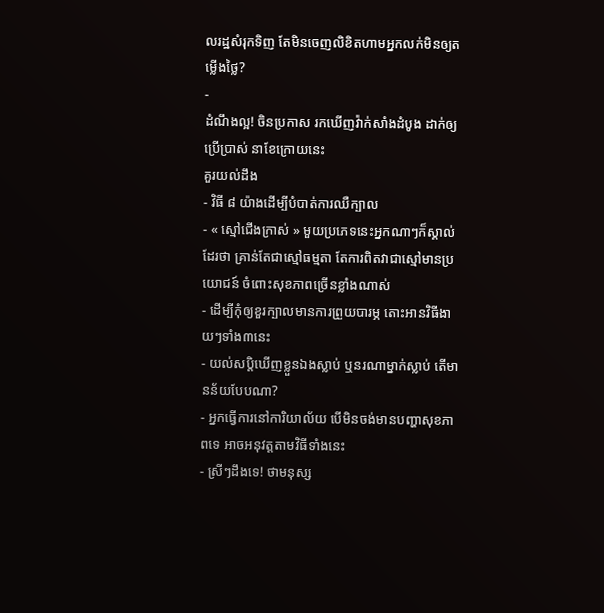លរដ្ឋសំរុកទិញ តែមិនចេញលិខិតហាមអ្នកលក់មិនឲ្យតម្លើងថ្លៃ?
-
ដំណឹងល្អ! ចិនប្រកាស រកឃើញវ៉ាក់សាំងដំបូង ដាក់ឲ្យប្រើប្រាស់ នាខែក្រោយនេះ
គួរយល់ដឹង
- វិធី ៨ យ៉ាងដើម្បីបំបាត់ការឈឺក្បាល
- « ស្មៅជើងក្រាស់ » មួយប្រភេទនេះអ្នកណាៗក៏ស្គាល់ដែរថា គ្រាន់តែជាស្មៅធម្មតា តែការពិតវាជាស្មៅមានប្រយោជន៍ ចំពោះសុខភាពច្រើនខ្លាំងណាស់
- ដើម្បីកុំឲ្យខួរក្បាលមានការព្រួយបារម្ភ តោះអានវិធីងាយៗទាំង៣នេះ
- យល់សប្តិឃើញខ្លួនឯងស្លាប់ ឬនរណាម្នាក់ស្លាប់ តើមានន័យបែបណា?
- អ្នកធ្វើការនៅការិយាល័យ បើមិនចង់មានបញ្ហាសុខភាពទេ អាចអនុវត្តតាមវិធីទាំងនេះ
- ស្រីៗដឹងទេ! ថាមនុស្ស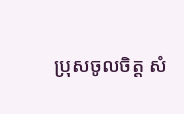ប្រុសចូលចិត្ត សំ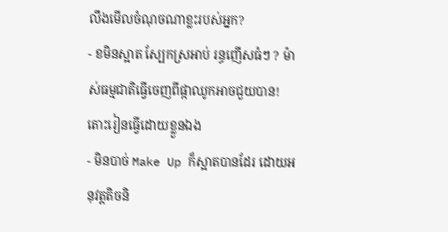លឹងមើលចំណុចណាខ្លះរបស់អ្នក?
- ខមិនស្អាត ស្បែកស្រអាប់ រន្ធញើសធំៗ ? ម៉ាស់ធម្មជាតិធ្វើចេញពីផ្កាឈូកអាចជួយបាន! តោះរៀនធ្វើដោយខ្លួនឯង
- មិនបាច់ Make Up ក៏ស្អាតបានដែរ ដោយអនុវត្តតិចនិ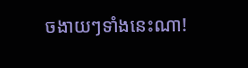ចងាយៗទាំងនេះណា!